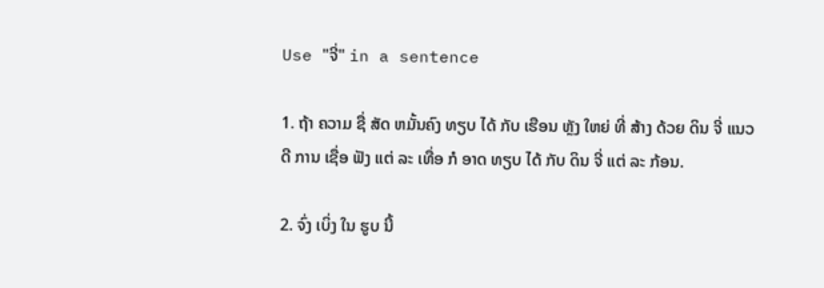Use "ຈີ່" in a sentence

1. ຖ້າ ຄວາມ ຊື່ ສັດ ຫມັ້ນຄົງ ທຽບ ໄດ້ ກັບ ເຮືອນ ຫຼັງ ໃຫຍ່ ທີ່ ສ້າງ ດ້ວຍ ດິນ ຈີ່ ແນວ ດີ ການ ເຊື່ອ ຟັງ ແຕ່ ລະ ເທື່ອ ກໍ ອາດ ທຽບ ໄດ້ ກັບ ດິນ ຈີ່ ແຕ່ ລະ ກ້ອນ.

2. ຈົ່ງ ເບິ່ງ ໃນ ຮູບ ນີ້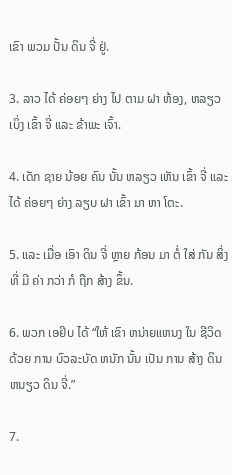ເຂົາ ພວມ ປັ້ນ ດິນ ຈີ່ ຢູ່.

3. ລາວ ໄດ້ ຄ່ອຍໆ ຍ່າງ ໄປ ຕາມ ຝາ ຫ້ອງ, ຫລຽວ ເບິ່ງ ເຂົ້າ ຈີ່ ແລະ ຂ້າພະ ເຈົ້າ.

4. ເດັກ ຊາຍ ນ້ອຍ ຄົນ ນັ້ນ ຫລຽວ ເຫັນ ເຂົ້າ ຈີ່ ແລະ ໄດ້ ຄ່ອຍໆ ຍ່າງ ລຽບ ຝາ ເຂົ້າ ມາ ຫາ ໂຕະ.

5. ແລະ ເມື່ອ ເອົາ ດິນ ຈີ່ ຫຼາຍ ກ້ອນ ມາ ຕໍ່ ໃສ່ ກັນ ສິ່ງ ທີ່ ມີ ຄ່າ ກວ່າ ກໍ ຖືກ ສ້າງ ຂຶ້ນ.

6. ພວກ ເອຢິບ ໄດ້ “ໃຫ້ ເຂົາ ຫນ່າຍແຫນງ ໃນ ຊີວິດ ດ້ວຍ ການ ບົວລະບັດ ຫນັກ ນັ້ນ ເປັນ ການ ສ້າງ ດິນ ຫນຽວ ດິນ ຈີ່.”

7.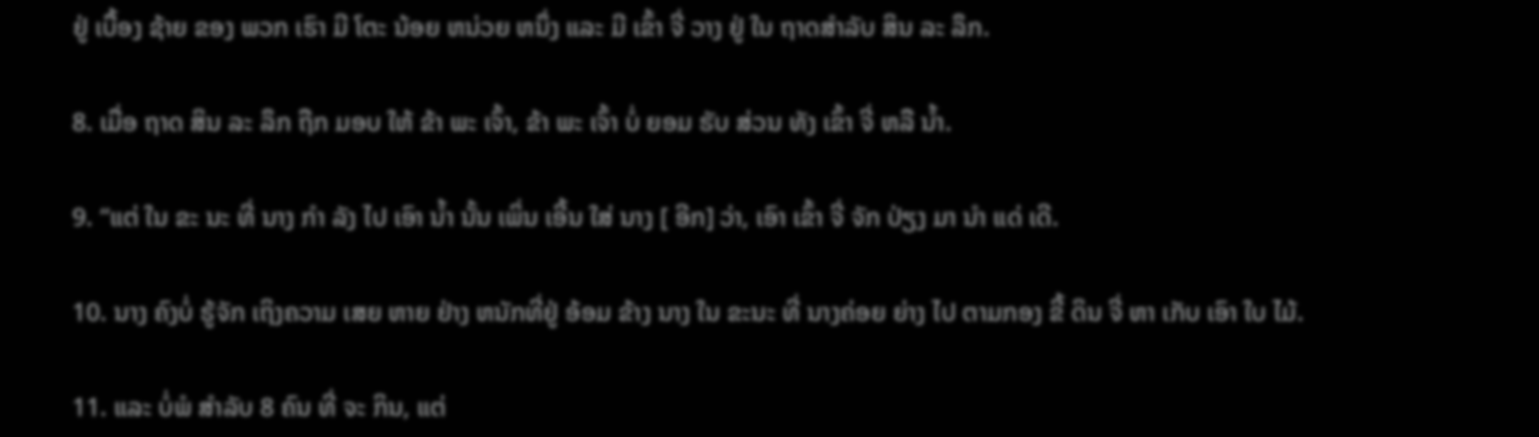ຢູ່ ເບື້ອງ ຊ້າຍ ຂອງ ພວກ ເຮົາ ມີ ໂຕະ ນ້ອຍ ຫນ່ວຍ ຫນຶ່ງ ແລະ ມີ ເຂົ້າ ຈີ່ ວາງ ຢູ່ ໃນ ຖາດສໍາລັບ ສິນ ລະ ລຶກ.

8. ເມື່ອ ຖາດ ສິນ ລະ ລຶກ ຖືກ ມອບ ໃຫ້ ຂ້າ ພະ ເຈົ້າ, ຂ້າ ພະ ເຈົ້າ ບໍ່ ຍອມ ຮັບ ສ່ວນ ທັງ ເຂົ້າ ຈີ່ ຫລື ນ້ຳ.

9. “ແຕ່ ໃນ ຂະ ນະ ທີ່ ນາງ ກໍາ ລັງ ໄປ ເອົາ ນ້ຳ ນັ້ນ ເພິ່ນ ເອີ້ນ ໃສ່ ນາງ [ ອີກ] ວ່າ, ເອົາ ເຂົ້າ ຈີ່ ຈັກ ປ່ຽງ ມາ ນໍາ ແດ່ ເດີ.

10. ນາງ ຄົງບໍ່ ຮູ້ຈັກ ເຖິງຄວາມ ເສຍ ຫາຍ ຢ່າງ ຫນັກທີ່ຢູ່ ອ້ອມ ຂ້າງ ນາງ ໃນ ຂະນະ ທີ່ ນາງຄ່ອຍ ຍ່າງ ໄປ ຕາມກອງ ຂີ້ ດິນ ຈີ່ ຫາ ເກັບ ເອົາ ໃບ ໄມ້.

11. ແລະ ບໍ່ພໍ ສໍາລັບ 8 ຄົນ ທີ່ ຈະ ກິນ, ແຕ່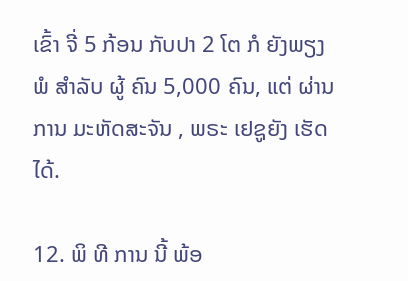ເຂົ້າ ຈີ່ 5 ກ້ອນ ກັບປາ 2 ໂຕ ກໍ ຍັງພຽງ ພໍ ສໍາລັບ ຜູ້ ຄົນ 5,000 ຄົນ, ແຕ່ ຜ່ານການ ມະຫັດສະຈັນ , ພຣະ ເຢຊູຍັງ ເຮັດ ໄດ້.

12. ພິ ທີ ການ ນີ້ ພ້ອ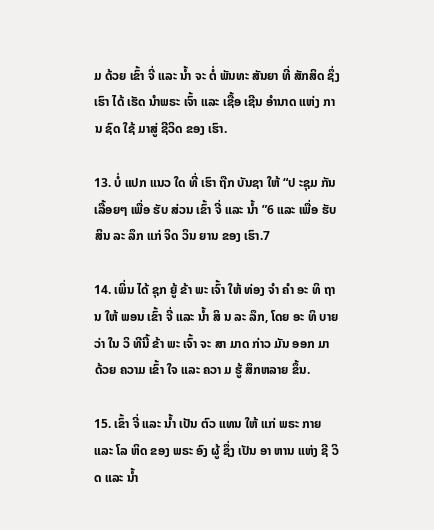ມ ດ້ວຍ ເຂົ້າ ຈີ່ ແລະ ນ້ຳ ຈະ ຕໍ່ ພັນທະ ສັນຍາ ທີ່ ສັກສິດ ຊຶ່ງ ເຮົາ ໄດ້ ເຮັດ ນໍາພຣະ ເຈົ້າ ແລະ ເຊື້ອ ເຊີນ ອໍານາດ ແຫ່ງ ການ ຊົດ ໃຊ້ ມາສູ່ ຊີວິດ ຂອງ ເຮົາ.

13. ບໍ່ ແປກ ແນວ ໃດ ທີ່ ເຮົາ ຖືກ ບັນຊາ ໃຫ້ “ປ ະຊຸມ ກັນ ເລື້ອຍໆ ເພື່ອ ຮັບ ສ່ວນ ເຂົ້າ ຈີ່ ແລະ ນ້ຳ ”6 ແລະ ເພື່ອ ຮັບ ສິນ ລະ ລຶກ ແກ່ ຈິດ ວິນ ຍານ ຂອງ ເຮົາ.7

14. ເພິ່ນ ໄດ້ ຊຸກ ຍູ້ ຂ້າ ພະ ເຈົ້າ ໃຫ້ ທ່ອງ ຈໍາ ຄໍາ ອະ ທິ ຖານ ໃຫ້ ພອນ ເຂົ້າ ຈີ່ ແລະ ນ້ຳ ສິ ນ ລະ ລຶກ, ໂດຍ ອະ ທິ ບາຍ ວ່າ ໃນ ວິ ທີນີ້ ຂ້າ ພະ ເຈົ້າ ຈະ ສາ ມາດ ກ່າວ ມັນ ອອກ ມາ ດ້ວຍ ຄວາມ ເຂົ້າ ໃຈ ແລະ ຄວາ ມ ຮູ້ ສຶກຫລາຍ ຂຶ້ນ.

15. ເຂົ້າ ຈີ່ ແລະ ນ້ຳ ເປັນ ຕົວ ແທນ ໃຫ້ ແກ່ ພຣະ ກາຍ ແລະ ໂລ ຫິດ ຂອງ ພຣະ ອົງ ຜູ້ ຊຶ່ງ ເປັນ ອາ ຫານ ແຫ່ງ ຊີ ວິດ ແລະ ນ້ຳ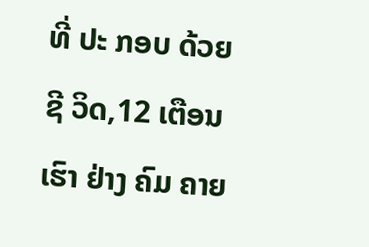ທີ່ ປະ ກອບ ດ້ວຍ ຊີ ວິດ,12 ເຕືອນ ເຮົາ ຢ່າງ ຄົມ ຄາຍ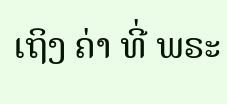ເຖິງ ຄ່າ ທີ່ ພຣະ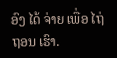ອົງ ໄດ້ ຈ່າຍ ເພື່ອ ໄຖ່ ຖອນ ເຮົາ.